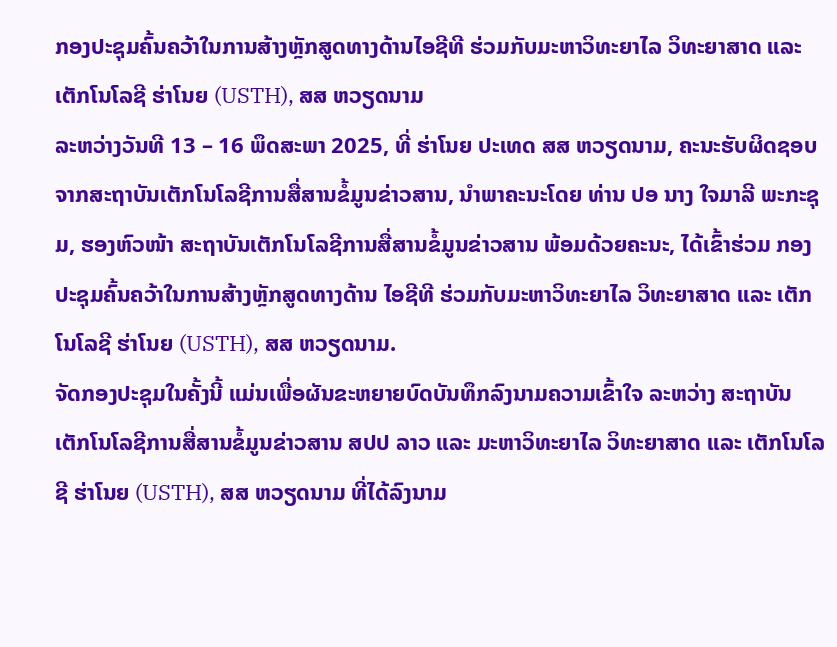ກອງປະຊຸມຄົ້ນຄວ້າໃນການສ້າງຫຼັກສູດທາງດ້ານໄອຊີທີ ຮ່ວມກັບມະຫາວິທະຍາໄລ ວິທະຍາສາດ ແລະ ເຕັກໂນໂລຊີ ຮ່າໂນຍ (USTH), ສສ ຫວຽດນາມ
ລະຫວ່າງວັນທີ 13 – 16 ພຶດສະພາ 2025, ທີ່ ຮ່າໂນຍ ປະເທດ ສສ ຫວຽດນາມ, ຄະນະຮັບຜິດຊອບ ຈາກສະຖາບັນເຕັກໂນໂລຊີການສື່ສານຂໍ້ມູນຂ່າວສານ, ນໍາພາຄະນະໂດຍ ທ່ານ ປອ ນາງ ໃຈມາລີ ພະກະຊຸມ, ຮອງຫົວໜ້າ ສະຖາບັນເຕັກໂນໂລຊີການສື່ສານຂໍ້ມູນຂ່າວສານ ພ້ອມດ້ວຍຄະນະ, ໄດ້ເຂົ້າຮ່ວມ ກອງປະຊຸມຄົ້ນຄວ້າໃນການສ້າງຫຼັກສູດທາງດ້ານ ໄອຊີທີ ຮ່ວມກັບມະຫາວິທະຍາໄລ ວິທະຍາສາດ ແລະ ເຕັກໂນໂລຊີ ຮ່າໂນຍ (USTH), ສສ ຫວຽດນາມ.
ຈັດກອງປະຊຸມໃນຄັ້ງນີ້ ແມ່ນເພື່ອຜັນຂະຫຍາຍບົດບັນທຶກລົງນາມຄວາມເຂົ້າໃຈ ລະຫວ່າງ ສະຖາບັນເຕັກໂນໂລຊີການສື່ສານຂໍ້ມູນຂ່າວສານ ສປປ ລາວ ແລະ ມະຫາວິທະຍາໄລ ວິທະຍາສາດ ແລະ ເຕັກໂນໂລຊີ ຮ່າໂນຍ (USTH), ສສ ຫວຽດນາມ ທີ່ໄດ້ລົງນາມ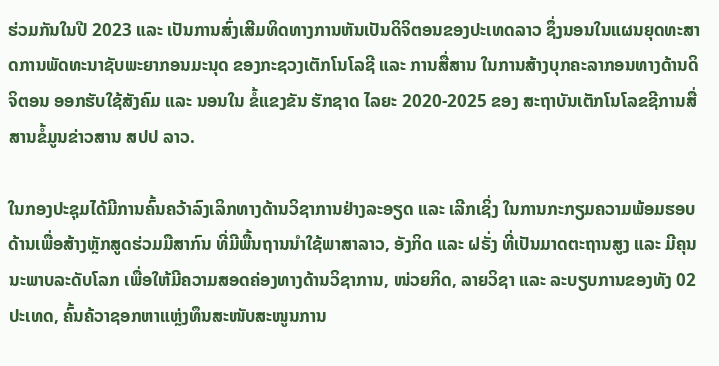ຮ່ວມກັນໃນປີ 2023 ແລະ ເປັນການສົ່ງເສີມທິດທາງການຫັນເປັນດິຈິຕອນຂອງປະເທດລາວ ຊຶ່ງນອນໃນແຜນຍຸດທະສາດການພັດທະນາຊັບພະຍາກອນມະນຸດ ຂອງກະຊວງເຕັກໂນໂລຊີ ແລະ ການສື່ສານ ໃນການສ້າງບຸກຄະລາກອນທາງດ້ານດິຈິຕອນ ອອກຮັບໃຊ້ສັງຄົມ ແລະ ນອນໃນ ຂໍ້ແຂງຂັນ ຮັກຊາດ ໄລຍະ 2020-2025 ຂອງ ສະຖາບັນເຕັກໂນໂລຂຊີການສື່ສານຂໍ້ມູນຂ່າວສານ ສປປ ລາວ.

ໃນກອງປະຊຸມໄດ້ມີການຄົ້ນຄວ້າລົງເລິກທາງດ້ານວິຊາການຢ່າງລະອຽດ ແລະ ເລີກເຊິ່ງ ໃນການກະກຽມຄວາມພ້ອມຮອບດ້ານເພື່ອສ້າງຫຼັກສູດຮ່ວມມືສາກົນ ທີ່ມີພື້ນຖານນໍາໃຊ້ພາສາລາວ, ອັງກິດ ແລະ ຝຣັ່ງ ທີ່ເປັນມາດຕະຖານສູງ ແລະ ມີຄຸນນະພາບລະດັບໂລກ ເພື່ອໃຫ້ມີຄວາມສອດຄ່ອງທາງດ້ານວິຊາການ, ໜ່ວຍກິດ, ລາຍວິຊາ ແລະ ລະບຽບການຂອງທັງ 02 ປະເທດ, ຄົ້ນຄ້ວາຊອກຫາແຫຼ່ງທຶນສະໜັບສະໜູນການ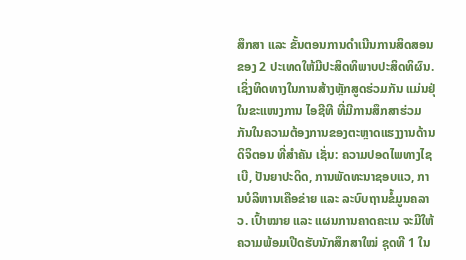ສຶກສາ ແລະ ຂັ້ນຕອນການດໍາເນີນການສິດສອນຂອງ 2 ປະເທດໃຫ້ມີປະສິດທິພາບປະສິດທິຜົນ. ເຊິ່ງທິດທາງໃນການສ້າງຫຼັກສູດຮ່ວມກັນ ແມ່ນຢຸ່ໃນຂະແໜງການ ໄອຊີທີ ທີ່ມີການສຶກສາຮ່ວມກັນໃນຄວາມຕ້ອງການຂອງຕະຫຼາດແຮງງານດ້ານດິຈິຕອນ ທີ່ສໍາຄັນ ເຊັ່ນ: ຄວາມປອດໄພທາງໄຊເບີ, ປັນຍາປະດິດ, ການພັດທະນາຊອບແວ, ການບໍລິຫານເຄືອຂ່າຍ ແລະ ລະບົບຖານຂໍ້ມູນຄລາວ. ເປົ້າໝາຍ ແລະ ແຜນການຄາດຄະເນ ຈະມີໃຫ້ຄວາມພ້ອມເປີດຮັບນັກສຶກສາໃໝ່ ຊຸດທີ 1 ໃນ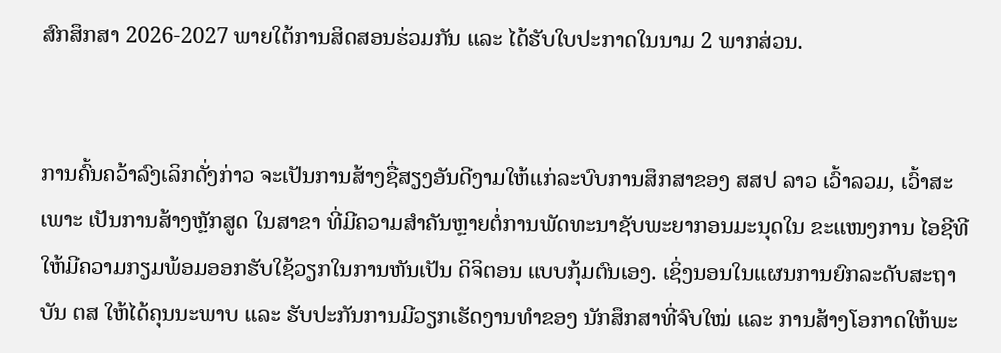ສົກສຶກສາ 2026-2027 ພາຍໃຕ້ການສິດສອນຮ່ວມກັນ ແລະ ໄດ້ຮັບໃບປະກາດໃນນາມ 2 ພາກສ່ວນ.


ການຄົ້ນຄວ້າລົງເລິກດັ່ງກ່າວ ຈະເປັນການສ້າງຊື່ສຽງອັນດີງາມໃຫ້ແກ່ລະບົບການສຶກສາຂອງ ສສປ ລາວ ເວົ້າລວມ, ເວົ້າສະເພາະ ເປັນການສ້າງຫຼັກສູດ ໃນສາຂາ ທີ່ມີຄວາມສໍາຄັນຫຼາຍຕໍ່ການພັດທະນາຊັບພະຍາກອນມະນຸດໃນ ຂະແໜງການ ໄອຊີທີ ໃຫ້ມີຄວາມກຽມພ້ອມອອກຮັບໃຊ້ວຽກໃນການຫັນເປັນ ດິຈິຕອນ ແບບກຸ້ມຕົນເອງ. ເຊິ່ງນອນໃນແຜນການຍົກລະດັບສະຖາບັນ ຕສ ໃຫ້ໄດ້ຄຸນນະພາບ ແລະ ຮັບປະກັນການມີວຽກເຮັດງານທໍາຂອງ ນັກສຶກສາທີ່ຈົບໃໝ່ ແລະ ການສ້າງໂອກາດໃຫ້ພະ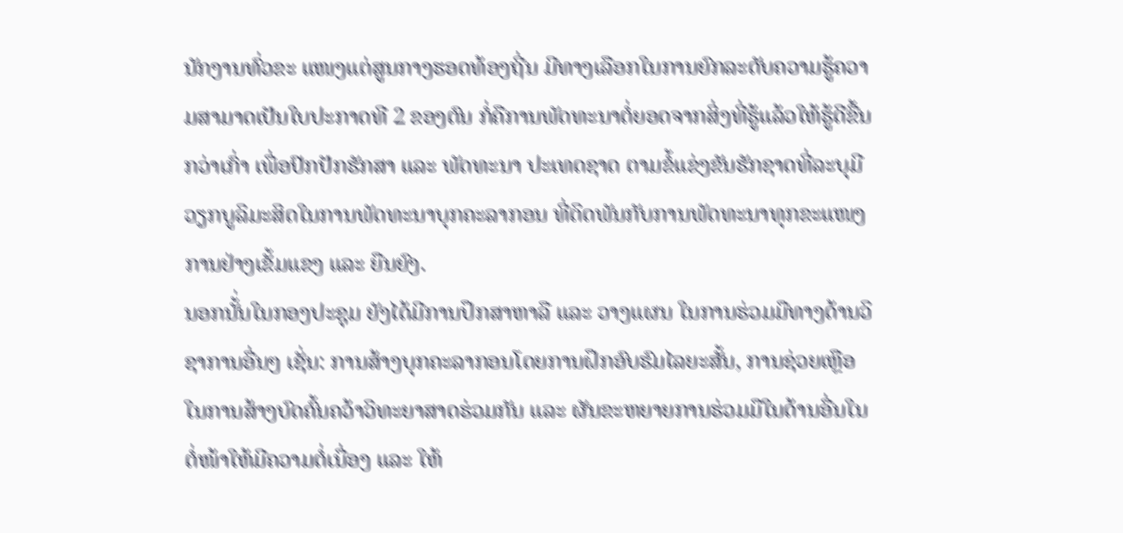ນັກງານທົ່ວຂະ ແໜງແຕ່ສູນກາງຮອດທ້ອງຖີ່ນ ມີທາງເລືອກໃນການຍົກລະດັບຄວາມຮູ້ຄວາມສາມາດເປັນໃບປະກາດທີ 2 ຂອງຕົນ ກໍ່ຄືການພັດທະນາຕໍ່ຍອດຈາກສິ່ງທີ່ຮູ້ແລ້ວໃຫ້ຮູ້ດີຂື້ນກວ່າເກົ່າ ເພື່ອປົກປັກຮັກສາ ແລະ ພັດທະນາ ປະເທດຊາດ ຕາມຂໍ້ແຂ່ງຂັນຮັກຊາດທີ່ລະບຸມີວຽກບູລິມະສິດໃນການພັດທະນາບຸກຄະລາກອນ ທີ່ຕິດພັນກັບການພັດທະນາທຸກຂະແໜງການຢ່າງເຂັ້ມແຂງ ແລະ ຍືນຍົງ.
ນອກນັ້່ນໃນກອງປະຊຸມ ຍັງໄດ້ມີການປຶກສາຫາລື ແລະ ວາງແຜນ ໃນການຮ່ວມມືທາງດ້ານວິຊາການອື່ນໆ ເຊັ່ນ: ການສ້າງບຸກຄະລາກອນໂດຍການຝຶກອົບຮົມໄລຍະສັ້ນ, ການຊ່ວຍເຫຼືອໃນການສ້າງບົດຄົ້ນຄວ້າວິທະຍາສາດຮ່ວມກັນ ແລະ ຜັນຂະຫຍາຍການຮ່ວມມືໃນດ້ານອື່ນໃນຕໍ່ໜ້າໃຫ້ມີຄວາມຕໍ່ເນື່ອງ ແລະ ໃຫ້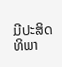ມີປະສິດທິພາ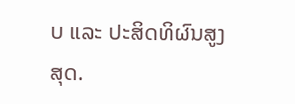ບ ແລະ ປະສິດທິຜົນສູງສຸດ.